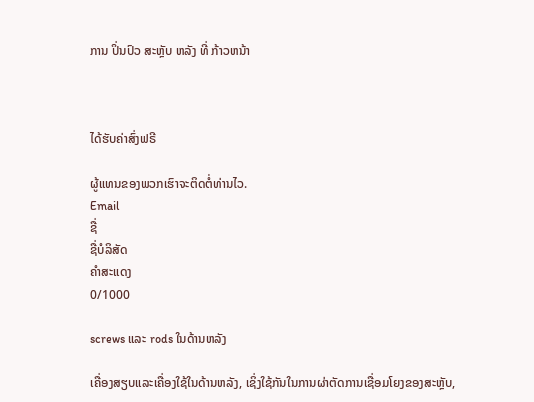ການ ປິ່ນປົວ ສະຫຼັບ ຫລັງ ທີ່ ກ້າວຫນ້າ



ໄດ້ຮັບຄ່າສົ່ງຟຣີ

ຜູ້ແທນຂອງພວກເຮົາຈະຕິດຕໍ່ທ່ານໄວ.
Email
ຊື່
ຊື່ບໍລິສັດ
ຄຳສະແດງ
0/1000

screws ແລະ rods ໃນດ້ານຫລັງ

ເຄື່ອງສຽບແລະເຄື່ອງໃຊ້ໃນດ້ານຫລັງ, ເຊິ່ງໃຊ້ກັນໃນການຜ່າຕັດການເຊື່ອມໂຍງຂອງສະຫຼັບ,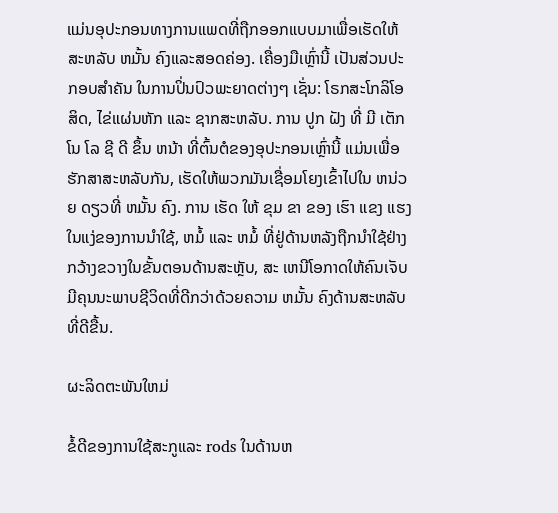ແມ່ນອຸປະກອນທາງການແພດທີ່ຖືກອອກແບບມາເພື່ອເຮັດໃຫ້ສະຫລັບ ຫມັ້ນ ຄົງແລະສອດຄ່ອງ. ເຄື່ອງມືເຫຼົ່ານີ້ ເປັນສ່ວນປະກອບສໍາຄັນ ໃນການປິ່ນປົວພະຍາດຕ່າງໆ ເຊັ່ນ: ໂຣກສະໂກລິໂອສິດ, ໄຂ່ແຜ່ນຫັກ ແລະ ຊາກສະຫລັບ. ການ ປູກ ຝັງ ທີ່ ມີ ເຕັກ ໂນ ໂລ ຊີ ດີ ຂຶ້ນ ຫນ້າ ທີ່ຕົ້ນຕໍຂອງອຸປະກອນເຫຼົ່ານີ້ ແມ່ນເພື່ອຮັກສາສະຫລັບກັນ, ເຮັດໃຫ້ພວກມັນເຊື່ອມໂຍງເຂົ້າໄປໃນ ຫນ່ວຍ ດຽວທີ່ ຫມັ້ນ ຄົງ. ການ ເຮັດ ໃຫ້ ຂຸມ ຂາ ຂອງ ເຮົາ ແຂງ ແຮງ ໃນແງ່ຂອງການນໍາໃຊ້, ຫມໍ້ ແລະ ຫມໍ້ ທີ່ຢູ່ດ້ານຫລັງຖືກນໍາໃຊ້ຢ່າງກວ້າງຂວາງໃນຂັ້ນຕອນດ້ານສະຫຼັບ, ສະ ເຫນີໂອກາດໃຫ້ຄົນເຈັບມີຄຸນນະພາບຊີວິດທີ່ດີກວ່າດ້ວຍຄວາມ ຫມັ້ນ ຄົງດ້ານສະຫລັບທີ່ດີຂື້ນ.

ຜະລິດຕະພັນໃຫມ່

ຂໍ້ດີຂອງການໃຊ້ສະກູແລະ rods ໃນດ້ານຫ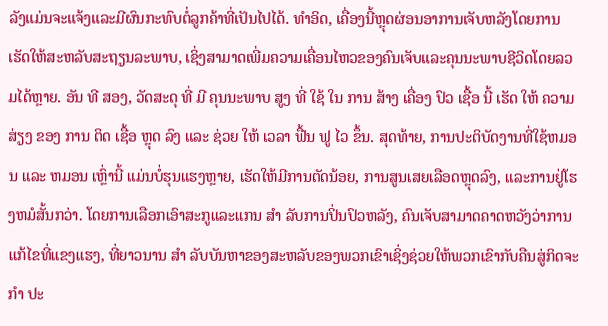ລັງແມ່ນຈະແຈ້ງແລະມີຜົນກະທົບຕໍ່ລູກຄ້າທີ່ເປັນໄປໄດ້. ທໍາອິດ, ເຄື່ອງນີ້ຫຼຸດຜ່ອນອາການເຈັບຫລັງໂດຍການເຮັດໃຫ້ສະຫລັບສະຖຽນລະພາບ, ເຊິ່ງສາມາດເພີ່ມຄວາມເຄື່ອນໄຫວຂອງຄົນເຈັບແລະຄຸນນະພາບຊີວິດໂດຍລວມໄດ້ຫຼາຍ. ອັນ ທີ ສອງ, ວັດສະດຸ ທີ່ ມີ ຄຸນນະພາບ ສູງ ທີ່ ໃຊ້ ໃນ ການ ສ້າງ ເຄື່ອງ ປົວ ເຊື້ອ ນີ້ ເຮັດ ໃຫ້ ຄວາມ ສ່ຽງ ຂອງ ການ ຕິດ ເຊື້ອ ຫຼຸດ ລົງ ແລະ ຊ່ວຍ ໃຫ້ ເວລາ ຟື້ນ ຟູ ໄວ ຂຶ້ນ. ສຸດທ້າຍ, ການປະຕິບັດງານທີ່ໃຊ້ຫມອນ ແລະ ຫມອນ ເຫຼົ່ານີ້ ແມ່ນບໍ່ຮຸນແຮງຫຼາຍ, ເຮັດໃຫ້ມີການຕັດນ້ອຍ, ການສູນເສຍເລືອດຫຼຸດລົງ, ແລະການຢູ່ໂຮງຫມໍສັ້ນກວ່າ. ໂດຍການເລືອກເອົາສະກູແລະແກນ ສໍາ ລັບການປິ່ນປົວຫລັງ, ຄົນເຈັບສາມາດຄາດຫວັງວ່າການແກ້ໄຂທີ່ແຂງແຮງ, ທີ່ຍາວນານ ສໍາ ລັບບັນຫາຂອງສະຫລັບຂອງພວກເຂົາເຊິ່ງຊ່ວຍໃຫ້ພວກເຂົາກັບຄືນສູ່ກິດຈະ ກໍາ ປະ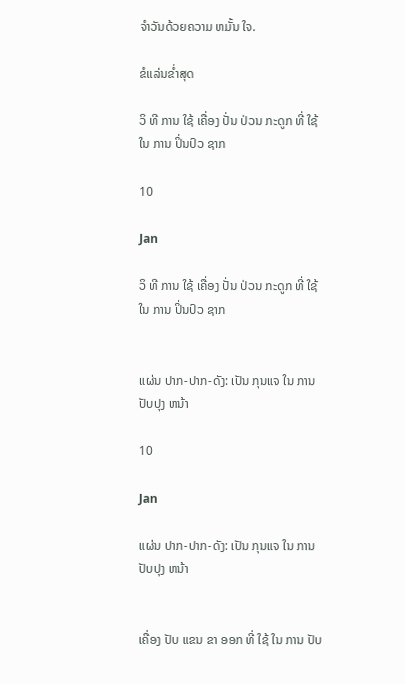ຈໍາວັນດ້ວຍຄວາມ ຫມັ້ນ ໃຈ.

ຂໍແລ່ນຂໍ່າສຸດ

ວິ ທີ ການ ໃຊ້ ເຄື່ອງ ປັ່ນ ປ່ວນ ກະດູກ ທີ່ ໃຊ້ ໃນ ການ ປິ່ນປົວ ຊາກ

10

Jan

ວິ ທີ ການ ໃຊ້ ເຄື່ອງ ປັ່ນ ປ່ວນ ກະດູກ ທີ່ ໃຊ້ ໃນ ການ ປິ່ນປົວ ຊາກ


ແຜ່ນ ປາກ-ປາກ-ດັງ: ເປັນ ກຸນແຈ ໃນ ການ ປັບປຸງ ຫນ້າ

10

Jan

ແຜ່ນ ປາກ-ປາກ-ດັງ: ເປັນ ກຸນແຈ ໃນ ການ ປັບປຸງ ຫນ້າ


ເຄື່ອງ ປັບ ແຂນ ຂາ ອອກ ທີ່ ໃຊ້ ໃນ ການ ປັບ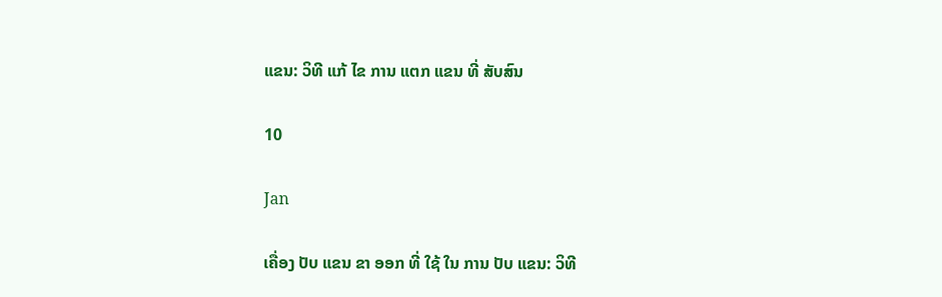ແຂນ: ວິທີ ແກ້ ໄຂ ການ ແຕກ ແຂນ ທີ່ ສັບສົນ

10

Jan

ເຄື່ອງ ປັບ ແຂນ ຂາ ອອກ ທີ່ ໃຊ້ ໃນ ການ ປັບ ແຂນ: ວິທີ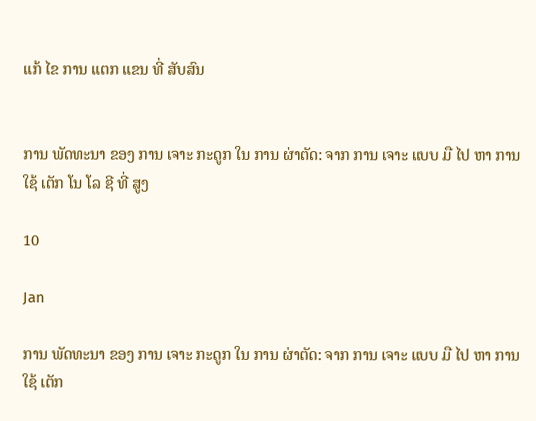ແກ້ ໄຂ ການ ແຕກ ແຂນ ທີ່ ສັບສົນ


ການ ພັດທະນາ ຂອງ ການ ເຈາະ ກະດູກ ໃນ ການ ຜ່າຕັດ: ຈາກ ການ ເຈາະ ແບບ ມື ໄປ ຫາ ການ ໃຊ້ ເຕັກ ໂນ ໂລ ຊີ ທີ່ ສູງ

10

Jan

ການ ພັດທະນາ ຂອງ ການ ເຈາະ ກະດູກ ໃນ ການ ຜ່າຕັດ: ຈາກ ການ ເຈາະ ແບບ ມື ໄປ ຫາ ການ ໃຊ້ ເຕັກ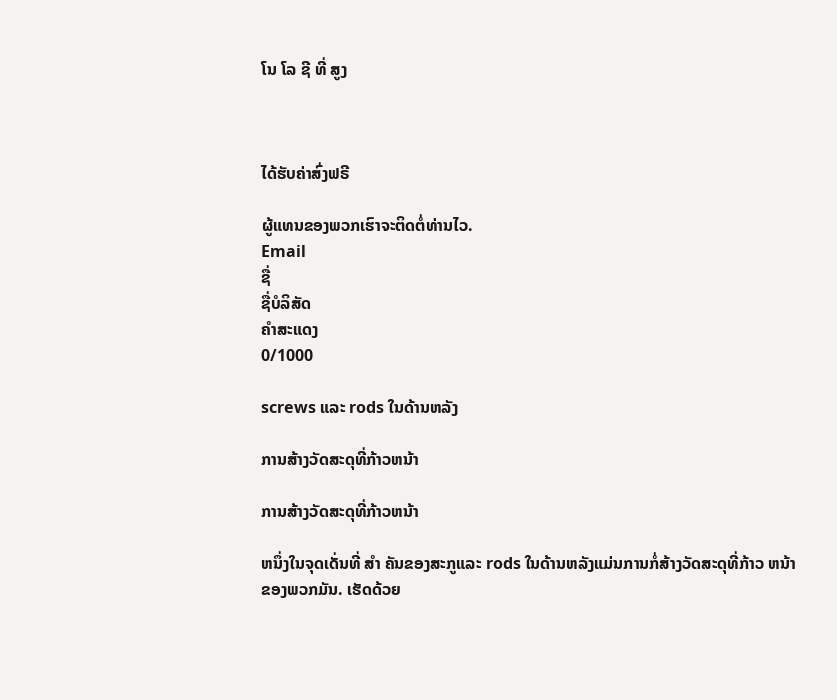ໂນ ໂລ ຊີ ທີ່ ສູງ



ໄດ້ຮັບຄ່າສົ່ງຟຣີ

ຜູ້ແທນຂອງພວກເຮົາຈະຕິດຕໍ່ທ່ານໄວ.
Email
ຊື່
ຊື່ບໍລິສັດ
ຄຳສະແດງ
0/1000

screws ແລະ rods ໃນດ້ານຫລັງ

ການສ້າງວັດສະດຸທີ່ກ້າວຫນ້າ

ການສ້າງວັດສະດຸທີ່ກ້າວຫນ້າ

ຫນຶ່ງໃນຈຸດເດັ່ນທີ່ ສໍາ ຄັນຂອງສະກູແລະ rods ໃນດ້ານຫລັງແມ່ນການກໍ່ສ້າງວັດສະດຸທີ່ກ້າວ ຫນ້າ ຂອງພວກມັນ. ເຮັດດ້ວຍ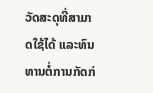ວັດສະດຸທີ່ສາມາດໃຊ້ໄດ້ ແລະທົນທານຕໍ່ການກັດກ່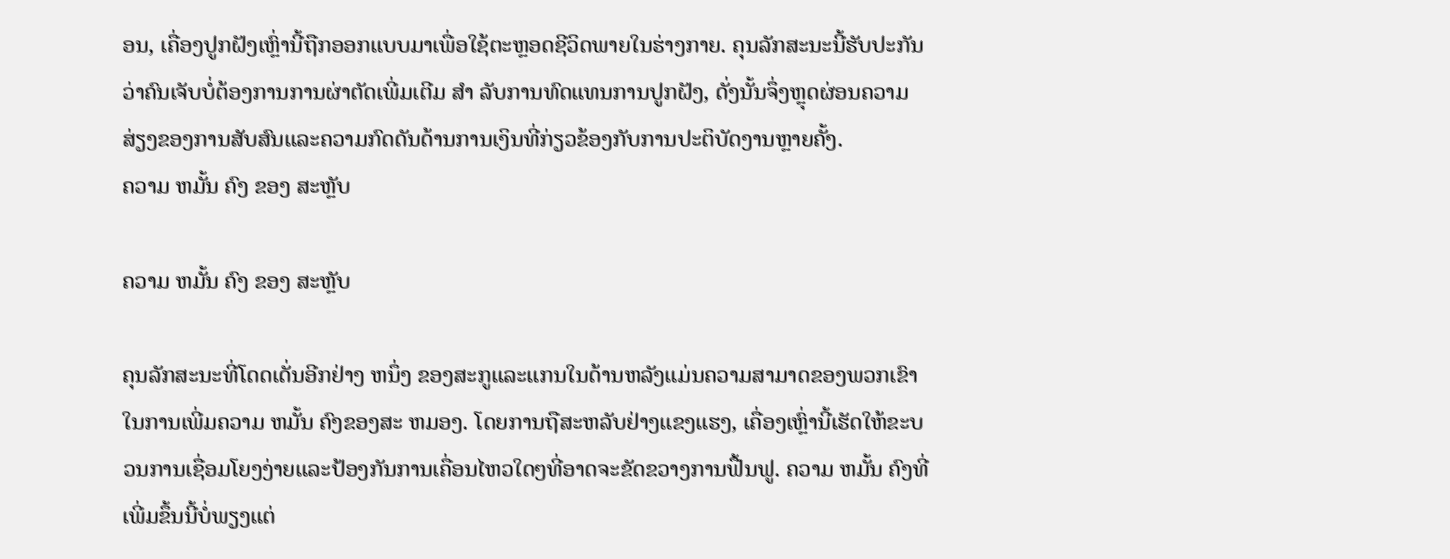ອນ, ເຄື່ອງປູກຝັງເຫຼົ່ານີ້ຖືກອອກແບບມາເພື່ອໃຊ້ຕະຫຼອດຊີວິດພາຍໃນຮ່າງກາຍ. ຄຸນລັກສະນະນີ້ຮັບປະກັນວ່າຄົນເຈັບບໍ່ຕ້ອງການການຜ່າຕັດເພີ່ມເຕີມ ສໍາ ລັບການທົດແທນການປູກຝັງ, ດັ່ງນັ້ນຈຶ່ງຫຼຸດຜ່ອນຄວາມສ່ຽງຂອງການສັບສົນແລະຄວາມກົດດັນດ້ານການເງິນທີ່ກ່ຽວຂ້ອງກັບການປະຕິບັດງານຫຼາຍຄັ້ງ.
ຄວາມ ຫມັ້ນ ຄົງ ຂອງ ສະຫຼັບ

ຄວາມ ຫມັ້ນ ຄົງ ຂອງ ສະຫຼັບ

ຄຸນລັກສະນະທີ່ໂດດເດັ່ນອີກຢ່າງ ຫນຶ່ງ ຂອງສະກູແລະແກນໃນດ້ານຫລັງແມ່ນຄວາມສາມາດຂອງພວກເຂົາໃນການເພີ່ມຄວາມ ຫມັ້ນ ຄົງຂອງສະ ຫມອງ. ໂດຍການຖືສະຫລັບຢ່າງແຂງແຮງ, ເຄື່ອງເຫຼົ່ານີ້ເຮັດໃຫ້ຂະບວນການເຊື່ອມໂຍງງ່າຍແລະປ້ອງກັນການເຄື່ອນໄຫວໃດໆທີ່ອາດຈະຂັດຂວາງການຟື້ນຟູ. ຄວາມ ຫມັ້ນ ຄົງທີ່ເພີ່ມຂຶ້ນນີ້ບໍ່ພຽງແຕ່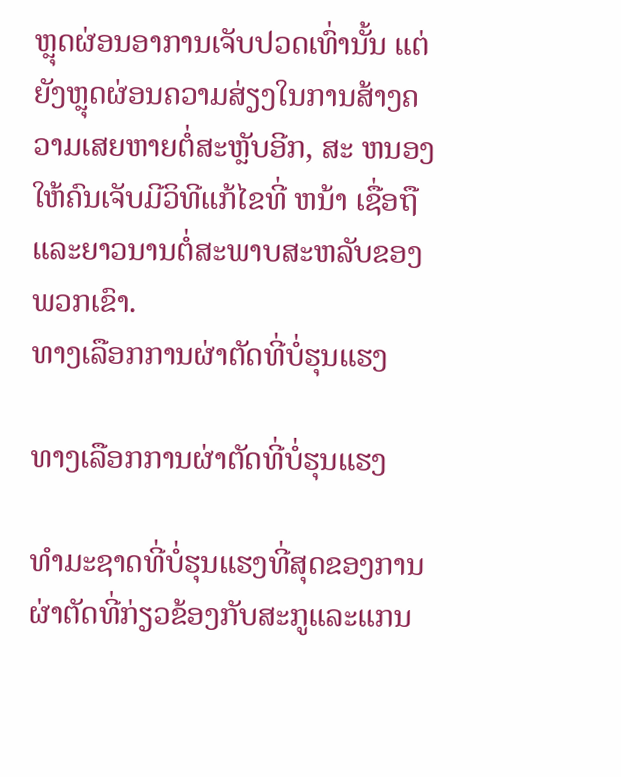ຫຼຸດຜ່ອນອາການເຈັບປວດເທົ່ານັ້ນ ແຕ່ຍັງຫຼຸດຜ່ອນຄວາມສ່ຽງໃນການສ້າງຄວາມເສຍຫາຍຕໍ່ສະຫຼັບອີກ, ສະ ຫນອງ ໃຫ້ຄົນເຈັບມີວິທີແກ້ໄຂທີ່ ຫນ້າ ເຊື່ອຖືແລະຍາວນານຕໍ່ສະພາບສະຫລັບຂອງພວກເຂົາ.
ທາງເລືອກການຜ່າຕັດທີ່ບໍ່ຮຸນແຮງ

ທາງເລືອກການຜ່າຕັດທີ່ບໍ່ຮຸນແຮງ

ທໍາມະຊາດທີ່ບໍ່ຮຸນແຮງທີ່ສຸດຂອງການຜ່າຕັດທີ່ກ່ຽວຂ້ອງກັບສະກູແລະແກນ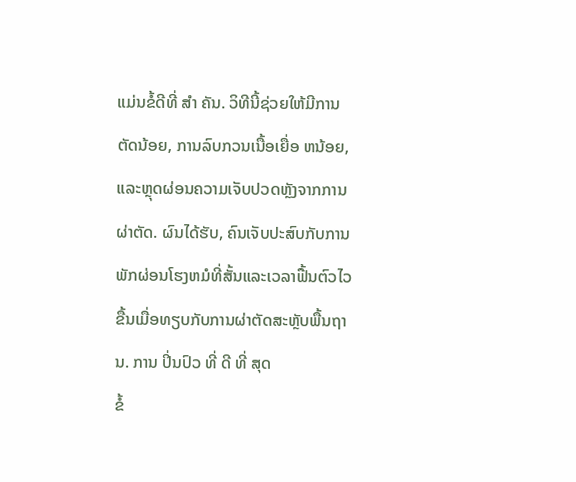ແມ່ນຂໍ້ດີທີ່ ສໍາ ຄັນ. ວິທີນີ້ຊ່ວຍໃຫ້ມີການຕັດນ້ອຍ, ການລົບກວນເນື້ອເຍື່ອ ຫນ້ອຍ, ແລະຫຼຸດຜ່ອນຄວາມເຈັບປວດຫຼັງຈາກການຜ່າຕັດ. ຜົນໄດ້ຮັບ, ຄົນເຈັບປະສົບກັບການພັກຜ່ອນໂຮງຫມໍທີ່ສັ້ນແລະເວລາຟື້ນຕົວໄວຂື້ນເມື່ອທຽບກັບການຜ່າຕັດສະຫຼັບພື້ນຖານ. ການ ປິ່ນປົວ ທີ່ ດີ ທີ່ ສຸດ
ຂໍ້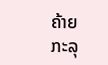ຄ້າຍ
ກະລຸ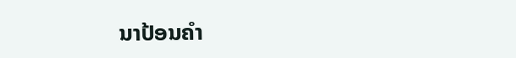ນາປ້ອນຄຳ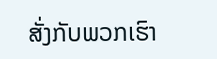ສັ່ງກັບພວກເຮົາ